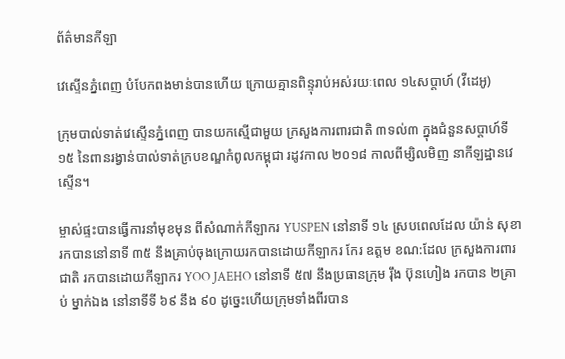ព័ត៌មានកីឡា

វេស្ទើនភ្នំពេញ បំបែកពងមាន់បានហើយ ក្រោយគ្មានពិន្ទុរាប់អស់រយៈពេល ១៤សប្តាហ៍ (វីដេអូ)

ក្រុមបាល់ទាត់វេស្ទើនភ្នំពេញ បានយកស្មើជាមួយ ក្រសួងការពារជាតិ ៣ទល់៣ ក្នុងជំនួនសប្តាហ៍ទី១៥ នៃពានរង្វាន់បាល់ទាត់ក្របខណ្ឌកំពូលកម្ពុជា រដូវកាល ២០១៨ កាលពីម្សិលមិញ នាកីឡដ្ឋានវេស្ទើន។

ម្ចាស់ផ្ទះបានធ្វើការនាំមុខមុន ពីសំណាក់កីឡាករ YUSPEN នៅនាទី ១៤ ស្របពេលដែល យ៉ាន់ សុខា រកបាននៅនាទី ៣៥ នឹងគ្រាប់ចុងក្រោយរកបានដោយកីឡាករ កែរ ឧត្តម ខណ:ដែល ក្រសួងការពារជាតិ រកបានដោយកីឡាករ YOO JAEHO នៅនាទី ៥៧ នឹងប្រធានក្រុម រុឹង ប៊ុនហៀង រកបាន ២គ្រាប់ ម្នាក់ឯង នៅនាទីទី ៦៩ នឹង ៩០ ដូច្នេះហើយក្រុមទាំងពីរបាន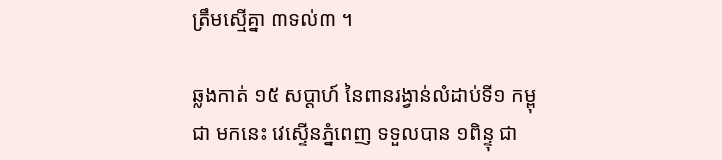ត្រឹមស្មើគ្នា ៣ទល់៣ ។

ឆ្លងកាត់ ១៥ សប្តាហ៍ នៃពានរង្វាន់លំដាប់ទី១ កម្ពុជា មកនេះ វេស្ទើនភ្នំពេញ ទទួលបាន ១ពិន្ទុ ជា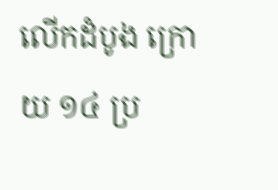លើកដំបូង ក្រោយ ១៤ ប្រ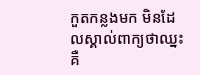កួតកន្លងមក មិនដែលស្គាល់ពាក្យថាឈ្នះ គឺ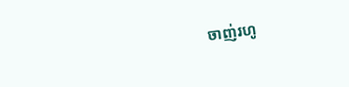ចាញ់រហូ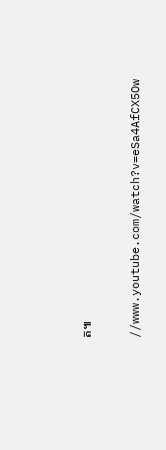ត៕

//www.youtube.com/watch?v=eSa4AfCX5Ow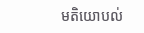មតិយោបល់